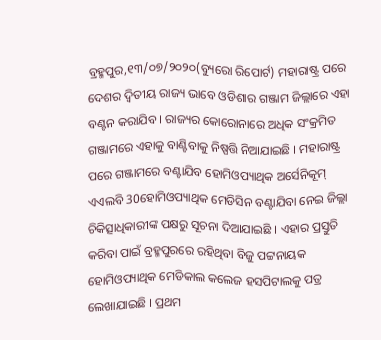ବ୍ରହ୍ମପୁର,୧୩/୦୭/୨୦୨୦(ବ୍ୟୁରୋ ରିପୋର୍ଟ) ମହାରାଷ୍ଟ୍ର ପରେ ଦେଶର ଦ୍ୱିତୀୟ ରାଜ୍ୟ ଭାବେ ଓଡିଶାର ଗଞ୍ଜାମ ଜିଲ୍ଲାରେ ଏହା ବଣ୍ଟନ କରାଯିବ । ରାଜ୍ୟର କୋରୋନାରେ ଅଧିକ ସଂକ୍ରମିତ ଗଞ୍ଜାମରେ ଏହାକୁ ବାଣ୍ଟିବାକୁ ନିଷ୍ପତ୍ତି ନିଆଯାଇଛି । ମହାରାଷ୍ଟ୍ର ପରେ ଗଞ୍ଜାମରେ ବଣ୍ଟାଯିବ ହୋମିଓପ୍ୟାଥିକ ଅର୍ସେନିକୂମ୍ ଏଏଲବି 30ହୋମିଓପ୍ୟାଥିକ ମେଡିସିନ ବଣ୍ଟାଯିବା ନେଇ ଜିଲ୍ଲା ଚିକିତ୍ସାଧିକାରୀଙ୍କ ପକ୍ଷରୁ ସୂଚନା ଦିଆଯାଇଛି । ଏହାର ପ୍ରସ୍ତୁତି କରିବା ପାଇଁ ବ୍ରହ୍ମପୁରରେ ରହିଥିବା ବିଜୁ ପଟ୍ଟନାୟକ ହୋମିଓପ୍ୟାଥିକ ମେଡିକାଲ କଲେଜ ହସପିଟାଲକୁ ପତ୍ର ଲେଖାଯାଇଛି । ପ୍ରଥମ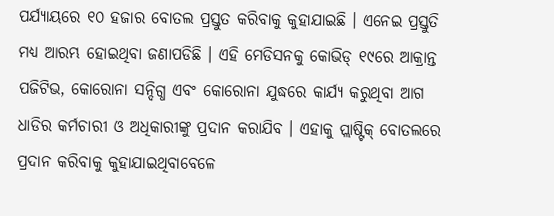ପର୍ଯ୍ୟାୟରେ ୧୦ ହଜାର ବୋତଲ ପ୍ରସ୍ତୁତ କରିବାକୁ କୁହାଯାଇଛି । ଏନେଇ ପ୍ରସ୍ତୁତି ମଧ୍ୟ ଆରମ୍ଭ ହୋଇଥିବା ଜଣାପଡିଛି । ଏହି ମେଡିସନକୁ କୋଭିଡ୍ ୧୯ରେ ଆକ୍ରାନ୍ତ ପଜିଟିଭ, କୋରୋନା ସନ୍ଦିଗ୍ଧ ଏବଂ କୋରୋନା ଯୁଦ୍ଧରେ କାର୍ଯ୍ୟ କରୁଥିବା ଆଗ ଧାଡିର କର୍ମଚାରୀ ଓ ଅଧିକାରୀଙ୍କୁ ପ୍ରଦାନ କରାଯିବ । ଏହାକୁ ପ୍ଲାଷ୍ଟିକ୍ ବୋତଲରେ ପ୍ରଦାନ କରିବାକୁ କୁହାଯାଇଥିବାବେଳେ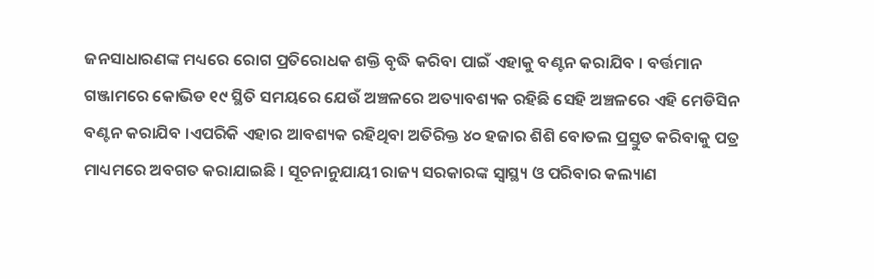ଜନସାଧାରଣଙ୍କ ମଧ୍ୟରେ ରୋଗ ପ୍ରତିରୋଧକ ଶକ୍ତି ବୃଦ୍ଧି କରିବା ପାଇଁ ଏହାକୁ ବଣ୍ଟନ କରାଯିବ । ବର୍ତ୍ତମାନ ଗଞ୍ଜାମରେ କୋଭିଡ ୧୯ ସ୍ଥିତି ସମୟରେ ଯେଉଁ ଅଞ୍ଚଳରେ ଅତ୍ୟାବଶ୍ୟକ ରହିଛି ସେହି ଅଞ୍ଚଳରେ ଏହି ମେଡିସିନ ବଣ୍ଟନ କରାଯିବ ।ଏପରିକି ଏହାର ଆବଶ୍ୟକ ରହିଥିବା ଅତିରିକ୍ତ ୪୦ ହଜାର ଶିଶି ବୋତଲ ପ୍ରସ୍ତୁତ କରିବାକୁ ପତ୍ର ମାଧ୍ୟମରେ ଅବଗତ କରାଯାଇଛି । ସୂଚନାନୁଯାୟୀ ରାଜ୍ୟ ସରକାରଙ୍କ ସ୍ୱାସ୍ଥ୍ୟ ଓ ପରିବାର କଲ୍ୟାଣ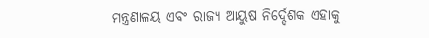ମନ୍ତ୍ରଣାଳୟ ଏବଂ ରାଜ୍ୟ ଆୟୁଷ ନିର୍ଦ୍ଦେଶକ ଏହାକୁ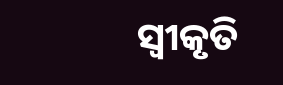ସ୍ୱୀକୃତି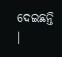ଦେଇଛନ୍ତି ।